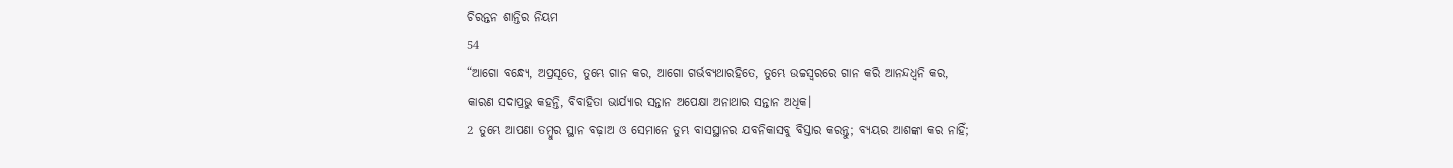ଚିରନ୍ତନ ଶାନ୍ତିର ନିୟମ
54
“ଆଗୋ ବନ୍ଧ୍ୟେ, ଅପ୍ରସୂତେ, ତୁମ୍ଭେ ଗାନ କର, ଆଗୋ ଗର୍ଭବ୍ୟଥାରହିତେ, ତୁମ୍ଭେ ଉଚ୍ଚସ୍ୱରରେ ଗାନ କରି ଆନନ୍ଦଧ୍ୱନି କର,
କାରଣ ସଦାପ୍ରଭୁ କହନ୍ତି, ବିବାହିତା ଭାର୍ଯ୍ୟାର ସନ୍ତାନ ଅପେକ୍ଷା ଅନାଥାର ସନ୍ତାନ ଅଧିକ।
2 ତୁମ୍ଭେ ଆପଣା ତମ୍ବୁର ସ୍ଥାନ ବଢ଼ାଅ ଓ ସେମାନେ ତୁମ୍ଭ ବାସସ୍ଥାନର ଯବନିକାସବୁ ବିସ୍ତାର କରନ୍ତୁ; ବ୍ୟୟର ଆଶଙ୍କା କର ନାହିଁ;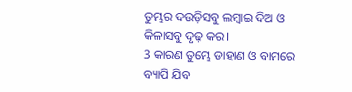ତୁମ୍ଭର ଦଉଡ଼ିସବୁ ଲମ୍ବାଇ ଦିଅ ଓ କିଳାସବୁ ଦୃଢ଼ କର।
3 କାରଣ ତୁମ୍ଭେ ଡାହାଣ ଓ ବାମରେ ବ୍ୟାପି ଯିବ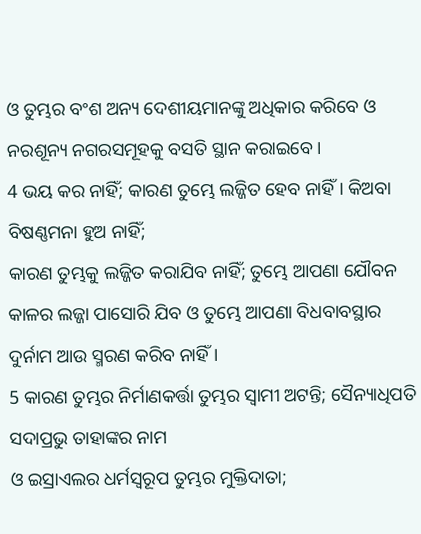ଓ ତୁମ୍ଭର ବଂଶ ଅନ୍ୟ ଦେଶୀୟମାନଙ୍କୁ ଅଧିକାର କରିବେ ଓ ନରଶୂନ୍ୟ ନଗରସମୂହକୁ ବସତି ସ୍ଥାନ କରାଇବେ।
4 ଭୟ କର ନାହିଁ; କାରଣ ତୁମ୍ଭେ ଲଜ୍ଜିତ ହେବ ନାହିଁ। କିଅବା ବିଷଣ୍ଣମନା ହୁଅ ନାହିଁ;
କାରଣ ତୁମ୍ଭକୁ ଲଜ୍ଜିତ କରାଯିବ ନାହିଁ; ତୁମ୍ଭେ ଆପଣା ଯୌବନ କାଳର ଲଜ୍ଜା ପାସୋରି ଯିବ ଓ ତୁମ୍ଭେ ଆପଣା ବିଧବାବସ୍ଥାର ଦୁର୍ନାମ ଆଉ ସ୍ମରଣ କରିବ ନାହିଁ।
5 କାରଣ ତୁମ୍ଭର ନିର୍ମାଣକର୍ତ୍ତା ତୁମ୍ଭର ସ୍ୱାମୀ ଅଟନ୍ତି; ସୈନ୍ୟାଧିପତି ସଦାପ୍ରଭୁ ତାହାଙ୍କର ନାମ
ଓ ଇସ୍ରାଏଲର ଧର୍ମସ୍ୱରୂପ ତୁମ୍ଭର ମୁକ୍ତିଦାତା;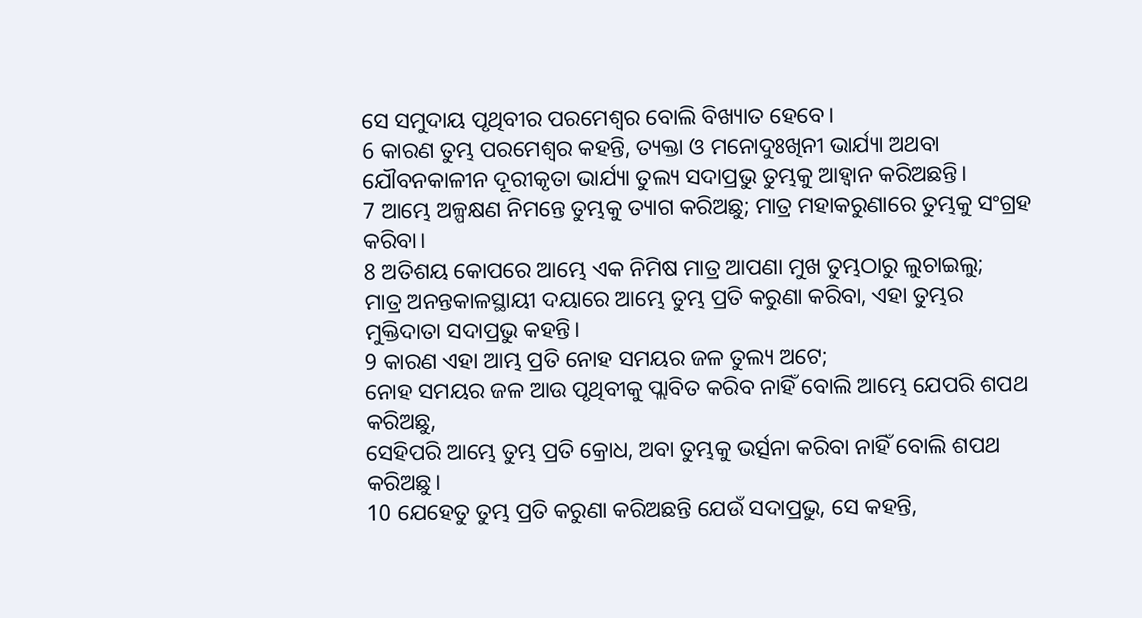ସେ ସମୁଦାୟ ପୃଥିବୀର ପରମେଶ୍ୱର ବୋଲି ବିଖ୍ୟାତ ହେବେ।
6 କାରଣ ତୁମ୍ଭ ପରମେଶ୍ୱର କହନ୍ତି, ତ୍ୟକ୍ତା ଓ ମନୋଦୁଃଖିନୀ ଭାର୍ଯ୍ୟା ଅଥବା
ଯୌବନକାଳୀନ ଦୂରୀକୃତା ଭାର୍ଯ୍ୟା ତୁଲ୍ୟ ସଦାପ୍ରଭୁ ତୁମ୍ଭକୁ ଆହ୍ୱାନ କରିଅଛନ୍ତି।
7 ଆମ୍ଭେ ଅଳ୍ପକ୍ଷଣ ନିମନ୍ତେ ତୁମ୍ଭକୁ ତ୍ୟାଗ କରିଅଛୁ; ମାତ୍ର ମହାକରୁଣାରେ ତୁମ୍ଭକୁ ସଂଗ୍ରହ କରିବା।
8 ଅତିଶୟ କୋପରେ ଆମ୍ଭେ ଏକ ନିମିଷ ମାତ୍ର ଆପଣା ମୁଖ ତୁମ୍ଭଠାରୁ ଲୁଚାଇଲୁ;
ମାତ୍ର ଅନନ୍ତକାଳସ୍ଥାୟୀ ଦୟାରେ ଆମ୍ଭେ ତୁମ୍ଭ ପ୍ରତି କରୁଣା କରିବା, ଏହା ତୁମ୍ଭର ମୁକ୍ତିଦାତା ସଦାପ୍ରଭୁ କହନ୍ତି।
9 କାରଣ ଏହା ଆମ୍ଭ ପ୍ରତି ନୋହ ସମୟର ଜଳ ତୁଲ୍ୟ ଅଟେ;
ନୋହ ସମୟର ଜଳ ଆଉ ପୃଥିବୀକୁ ପ୍ଲାବିତ କରିବ ନାହିଁ ବୋଲି ଆମ୍ଭେ ଯେପରି ଶପଥ କରିଅଛୁ,
ସେହିପରି ଆମ୍ଭେ ତୁମ୍ଭ ପ୍ରତି କ୍ରୋଧ, ଅବା ତୁମ୍ଭକୁ ଭର୍ତ୍ସନା କରିବା ନାହିଁ ବୋଲି ଶପଥ କରିଅଛୁ।
10 ଯେହେତୁ ତୁମ୍ଭ ପ୍ରତି କରୁଣା କରିଅଛନ୍ତି ଯେଉଁ ସଦାପ୍ରଭୁ, ସେ କହନ୍ତି,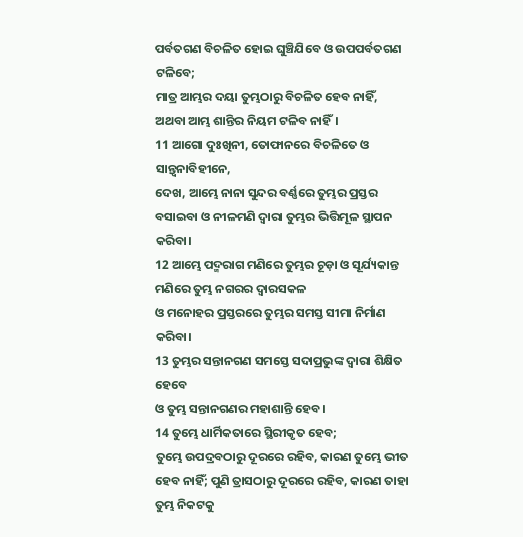ପର୍ବତଗଣ ବିଚଳିତ ହୋଇ ଘୁଞ୍ଚିଯିବେ ଓ ଉପପର୍ବତଗଣ ଟଳିବେ;
ମାତ୍ର ଆମ୍ଭର ଦୟା ତୁମ୍ଭଠାରୁ ବିଚଳିତ ହେବ ନାହିଁ, ଅଥବା ଆମ୍ଭ ଶାନ୍ତିର ନିୟମ ଟଳିବ ନାହିଁ।
11 ଆଗୋ ଦୁଃଖିନୀ, ତୋଫାନରେ ବିଚଳିତେ ଓ ସାନ୍ତ୍ୱନାବିହୀନେ,
ଦେଖ, ଆମ୍ଭେ ନାନା ସୁନ୍ଦର ବର୍ଣ୍ଣରେ ତୁମ୍ଭର ପ୍ରସ୍ତର ବସାଇବା ଓ ନୀଳମଣି ଦ୍ୱାରା ତୁମ୍ଭର ଭିତ୍ତିମୂଳ ସ୍ଥାପନ କରିବା।
12 ଆମ୍ଭେ ପଦ୍ମରାଗ ମଣିରେ ତୁମ୍ଭର ଚୂଡ଼ା ଓ ସୂର୍ଯ୍ୟକାନ୍ତ ମଣିରେ ତୁମ୍ଭ ନଗରର ଦ୍ୱାରସକଳ
ଓ ମନୋହର ପ୍ରସ୍ତରରେ ତୁମ୍ଭର ସମସ୍ତ ସୀମା ନିର୍ମାଣ କରିବା।
13 ତୁମ୍ଭର ସନ୍ତାନଗଣ ସମସ୍ତେ ସଦାପ୍ରଭୁଙ୍କ ଦ୍ୱାରା ଶିକ୍ଷିତ ହେବେ
ଓ ତୁମ୍ଭ ସନ୍ତାନଗଣର ମହାଶାନ୍ତି ହେବ।
14 ତୁମ୍ଭେ ଧାର୍ମିକତାରେ ସ୍ଥିରୀକୃତ ହେବ;
ତୁମ୍ଭେ ଉପଦ୍ରବଠାରୁ ଦୂରରେ ରହିବ, କାରଣ ତୁମ୍ଭେ ଭୀତ ହେବ ନାହିଁ; ପୁଣି ତ୍ରାସଠାରୁ ଦୂରରେ ରହିବ, କାରଣ ତାହା ତୁମ୍ଭ ନିକଟକୁ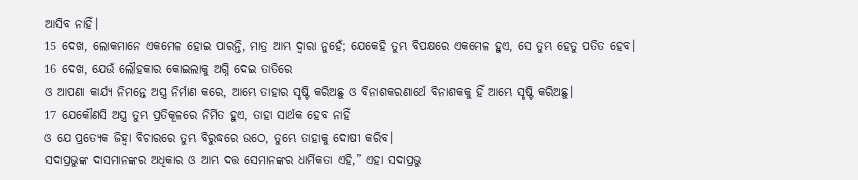ଆସିବ ନାହିଁ।
15 ଦେଖ, ଲୋକମାନେ ଏକମେଳ ହୋଇ ପାରନ୍ତି, ମାତ୍ର ଆମ୍ଭ ଦ୍ୱାରା ନୁହେଁ; ଯେକେହି ତୁମ୍ଭ ବିପକ୍ଷରେ ଏକମେଳ ହୁଏ, ସେ ତୁମ୍ଭ ହେତୁ ପତିତ ହେବ।
16 ଦେଖ, ଯେଉଁ ଲୌହକାର କୋଇଲାକୁ ଅଗ୍ନି ଦେଇ ତାତିରେ
ଓ ଆପଣା କାର୍ଯ୍ୟ ନିମନ୍ତେ ଅସ୍ତ୍ର ନିର୍ମାଣ କରେ, ଆମ୍ଭେ ତାହାର ସୃଷ୍ଟି କରିଅଛୁ ଓ ବିନାଶକରଣାର୍ଥେ ବିନାଶକକୁ ହିଁ ଆମ୍ଭେ ସୃଷ୍ଟି କରିଅଛୁ।
17 ଯେକୌଣସି ଅସ୍ତ୍ର ତୁମ୍ଭ ପ୍ରତିକୂଳରେ ନିର୍ମିତ ହୁଏ, ତାହା ସାର୍ଥକ ହେବ ନାହିଁ
ଓ ଯେ ପ୍ରତ୍ୟେକ ଜିହ୍ୱା ବିଚାରରେ ତୁମ୍ଭ ବିରୁଦ୍ଧରେ ଉଠେ, ତୁମ୍ଭେ ତାହାକୁ ଦୋଷୀ କରିବ।
ସଦାପ୍ରଭୁଙ୍କ ଦାସମାନଙ୍କର ଅଧିକାର ଓ ଆମ୍ଭ ଦତ୍ତ ସେମାନଙ୍କର ଧାର୍ମିକତା ଏହି,” ଏହା ସଦାପ୍ରଭୁ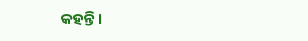କହନ୍ତି।